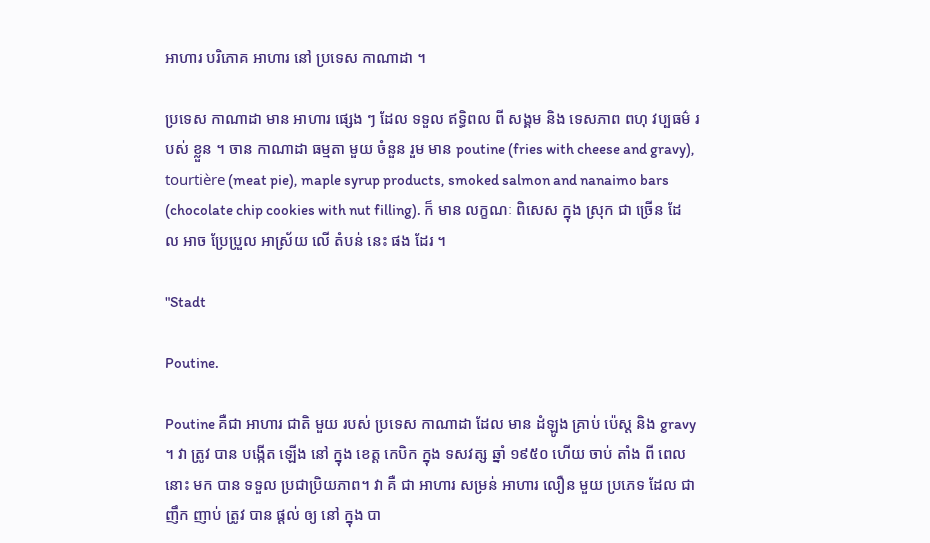អាហារ បរិភោគ អាហារ នៅ ប្រទេស កាណាដា ។

ប្រទេស កាណាដា មាន អាហារ ផ្សេង ៗ ដែល ទទួល ឥទ្ធិពល ពី សង្គម និង ទេសភាព ពហុ វប្បធម៌ របស់ ខ្លួន ។ ចាន កាណាដា ធម្មតា មួយ ចំនួន រួម មាន poutine (fries with cheese and gravy), tourtière (meat pie), maple syrup products, smoked salmon and nanaimo bars (chocolate chip cookies with nut filling). ក៏ មាន លក្ខណៈ ពិសេស ក្នុង ស្រុក ជា ច្រើន ដែល អាច ប្រែប្រួល អាស្រ័យ លើ តំបន់ នេះ ផង ដែរ ។

"Stadt

Poutine.

Poutine គឺជា អាហារ ជាតិ មួយ របស់ ប្រទេស កាណាដា ដែល មាន ដំឡូង គ្រាប់ ប៉េស្ត និង gravy ។ វា ត្រូវ បាន បង្កើត ឡើង នៅ ក្នុង ខេត្ត កេបិក ក្នុង ទសវត្ស ឆ្នាំ ១៩៥០ ហើយ ចាប់ តាំង ពី ពេល នោះ មក បាន ទទួល ប្រជាប្រិយភាព។ វា គឺ ជា អាហារ សម្រន់ អាហារ លឿន មួយ ប្រភេទ ដែល ជា ញឹក ញាប់ ត្រូវ បាន ផ្តល់ ឲ្យ នៅ ក្នុង បា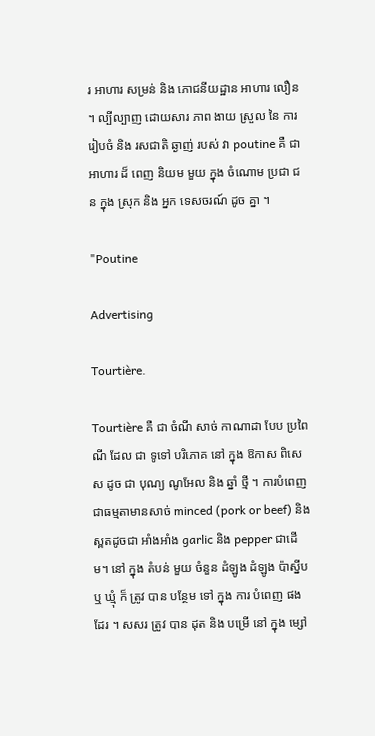រ អាហារ សម្រន់ និង ភោជនីយដ្ឋាន អាហារ លឿន ។ ល្បីល្បាញ ដោយសារ ភាព ងាយ ស្រួល នៃ ការ រៀបចំ និង រសជាតិ ឆ្ងាញ់ របស់ វា poutine គឺ ជា អាហារ ដ៏ ពេញ និយម មួយ ក្នុង ចំណោម ប្រជា ជន ក្នុង ស្រុក និង អ្នក ទេសចរណ៍ ដូច គ្នា ។

"Poutine

Advertising

Tourtière.

Tourtière គឺ ជា ចំណី សាច់ កាណាដា បែប ប្រពៃណី ដែល ជា ទូទៅ បរិភោគ នៅ ក្នុង ឱកាស ពិសេស ដូច ជា បុណ្យ ណូអែល និង ឆ្នាំ ថ្មី ។ ការបំពេញជាធម្មតាមានសាច់ minced (pork or beef) និងស្ពតដូចជា អាំងអាំង garlic និង pepper ជាដើម។ នៅ ក្នុង តំបន់ មួយ ចំនួន ដំឡូង ដំឡូង ប៉ាស្នីប ឬ ឃ្មុំ ក៏ ត្រូវ បាន បន្ថែម ទៅ ក្នុង ការ បំពេញ ផង ដែរ ។ សសរ ត្រូវ បាន ដុត និង បម្រើ នៅ ក្នុង ម្សៅ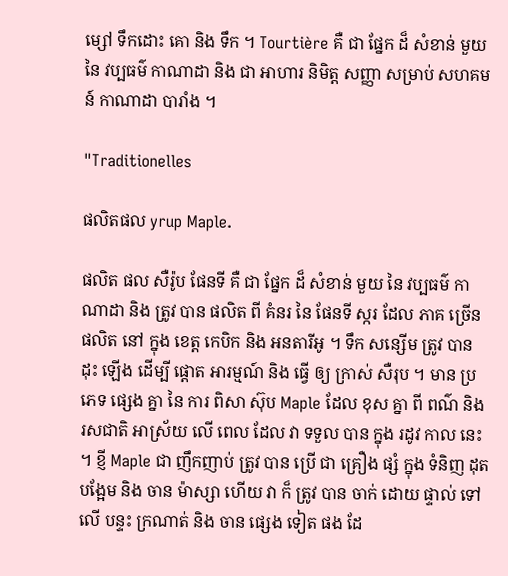ម្សៅ ទឹកដោះ គោ និង ទឹក ។ Tourtière គឺ ជា ផ្នែក ដ៏ សំខាន់ មួយ នៃ វប្បធម៌ កាណាដា និង ជា អាហារ និមិត្ត សញ្ញា សម្រាប់ សហគមន៍ កាណាដា បារាំង ។

"Traditionelles

ផលិតផល yrup Maple.

ផលិត ផល សឺរ៉ូប ផែនទី គឺ ជា ផ្នែក ដ៏ សំខាន់ មួយ នៃ វប្បធម៌ កាណាដា និង ត្រូវ បាន ផលិត ពី គំនរ នៃ ផែនទី ស្ករ ដែល ភាគ ច្រើន ផលិត នៅ ក្នុង ខេត្ត កេបិក និង អនតារីអូ ។ ទឹក សន្សើម ត្រូវ បាន ដុះ ឡើង ដើម្បី ផ្តោត អារម្មណ៍ និង ធ្វើ ឲ្យ ក្រាស់ សឺរុប ។ មាន ប្រភេទ ផ្សេង គ្នា នៃ ការ ពិសា ស៊ុប Maple ដែល ខុស គ្នា ពី ពណ៌ និង រសជាតិ អាស្រ័យ លើ ពេល ដែល វា ទទួល បាន ក្នុង រដូវ កាល នេះ ។ ខ្ញី Maple ជា ញឹកញាប់ ត្រូវ បាន ប្រើ ជា គ្រឿង ផ្សំ ក្នុង ទំនិញ ដុត បង្អែម និង ចាន ម៉ាស្សា ហើយ វា ក៏ ត្រូវ បាន ចាក់ ដោយ ផ្ទាល់ ទៅ លើ បន្ទះ ក្រណាត់ និង ចាន ផ្សេង ទៀត ផង ដែ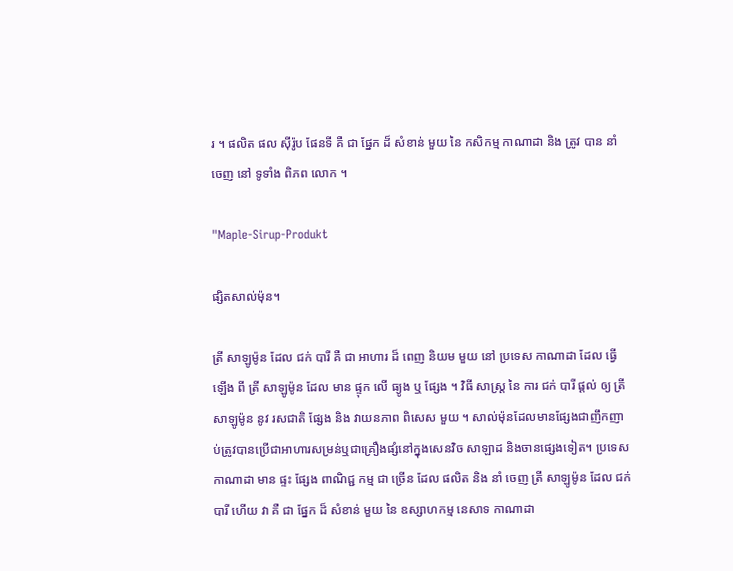រ ។ ផលិត ផល ស៊ីរ៉ូប ផែនទី គឺ ជា ផ្នែក ដ៏ សំខាន់ មួយ នៃ កសិកម្ម កាណាដា និង ត្រូវ បាន នាំ ចេញ នៅ ទូទាំង ពិភព លោក ។

"Maple-Sirup-Produkt

ផ្សិតសាល់ម៉ុន។

ត្រី សាឡូម៉ូន ដែល ជក់ បារី គឺ ជា អាហារ ដ៏ ពេញ និយម មួយ នៅ ប្រទេស កាណាដា ដែល ធ្វើ ឡើង ពី ត្រី សាឡូម៉ូន ដែល មាន ផ្ទុក លើ ធ្យូង ឬ ផ្សែង ។ វិធី សាស្ត្រ នៃ ការ ជក់ បារី ផ្តល់ ឲ្យ ត្រី សាឡូម៉ូន នូវ រសជាតិ ផ្សែង និង វាយនភាព ពិសេស មួយ ។ សាល់ម៉ុនដែលមានផ្សែងជាញឹកញាប់ត្រូវបានប្រើជាអាហារសម្រន់ឬជាគ្រឿងផ្សំនៅក្នុងសេនវិច សាឡាដ និងចានផ្សេងទៀត។ ប្រទេស កាណាដា មាន ផ្ទះ ផ្សែង ពាណិជ្ជ កម្ម ជា ច្រើន ដែល ផលិត និង នាំ ចេញ ត្រី សាឡូម៉ូន ដែល ជក់ បារី ហើយ វា គឺ ជា ផ្នែក ដ៏ សំខាន់ មួយ នៃ ឧស្សាហកម្ម នេសាទ កាណាដា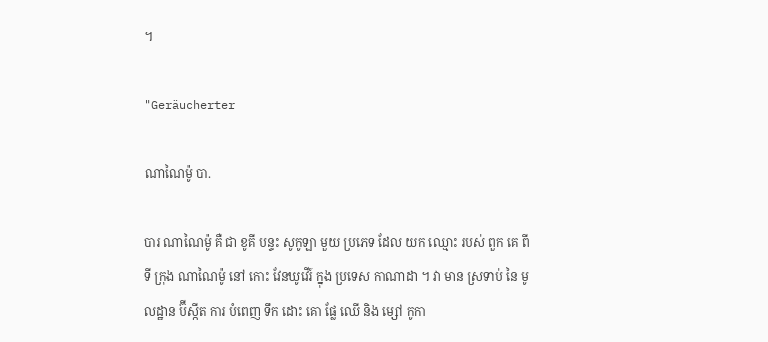។

"Geräucherter

ណាណៃម៉ូ បា.

បារ ណាណៃម៉ូ គឺ ជា ខូគី បន្ទះ សូកូឡា មួយ ប្រភេទ ដែល យក ឈ្មោះ របស់ ពួក គេ ពី ទី ក្រុង ណាណៃម៉ូ នៅ កោះ វែនឃូវើរ៍ ក្នុង ប្រទេស កាណាដា ។ វា មាន ស្រទាប់ នៃ មូលដ្ឋាន ប៊ីស្កីត ការ បំពេញ ទឹក ដោះ គោ ផ្លែ ឈើ និង ម្សៅ កូកា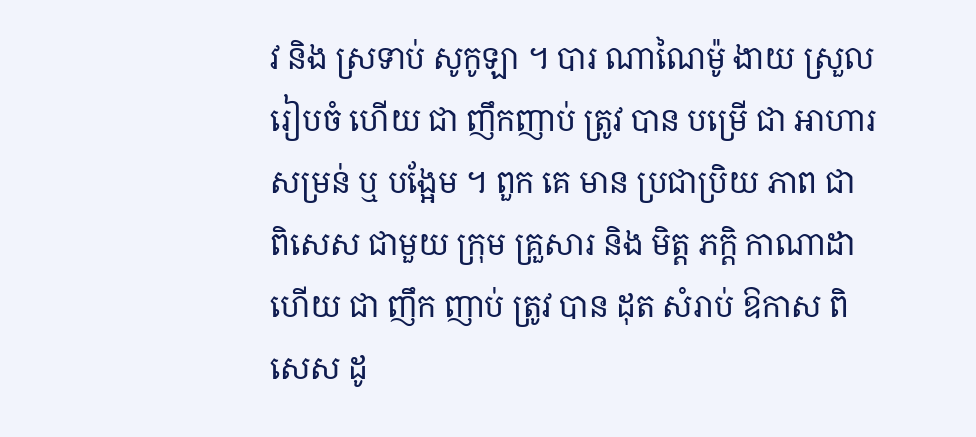វ និង ស្រទាប់ សូកូឡា ។ បារ ណាណៃម៉ូ ងាយ ស្រួល រៀបចំ ហើយ ជា ញឹកញាប់ ត្រូវ បាន បម្រើ ជា អាហារ សម្រន់ ឬ បង្អែម ។ ពួក គេ មាន ប្រជាប្រិយ ភាព ជា ពិសេស ជាមួយ ក្រុម គ្រួសារ និង មិត្ត ភក្តិ កាណាដា ហើយ ជា ញឹក ញាប់ ត្រូវ បាន ដុត សំរាប់ ឱកាស ពិសេស ដូ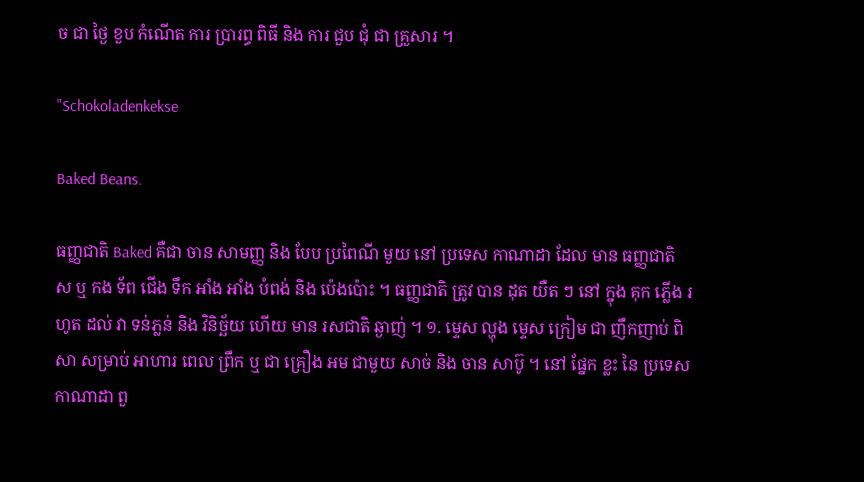ច ជា ថ្ងៃ ខួប កំណើត ការ ប្រារព្ធ ពិធី និង ការ ជួប ជុំ ជា គ្រួសារ ។

"Schokoladenkekse

Baked Beans.

ធញ្ញជាតិ Baked គឺជា ចាន សាមញ្ញ និង បែប ប្រពៃណី មួយ នៅ ប្រទេស កាណាដា ដែល មាន ធញ្ញជាតិ ស ឬ កង ទ័ព ជើង ទឹក អាំង អាំង បំពង់ និង ប៉េងប៉ោះ ។ ធញ្ញជាតិ ត្រូវ បាន ដុត យឺត ៗ នៅ ក្នុង គុក ភ្លើង រហូត ដល់ វា ទន់ភ្លន់ និង វិនិច្ឆ័យ ហើយ មាន រសជាតិ ឆ្ងាញ់ ។ ១. ម្ទេស ល្ហុង ម្ទេស ក្រៀម ជា ញឹកញាប់ ពិសា សម្រាប់ អាហារ ពេល ព្រឹក ឬ ជា គ្រឿង អម ជាមួយ សាច់ និង ចាន សាប៊ូ ។ នៅ ផ្នែក ខ្លះ នៃ ប្រទេស កាណាដា ពួ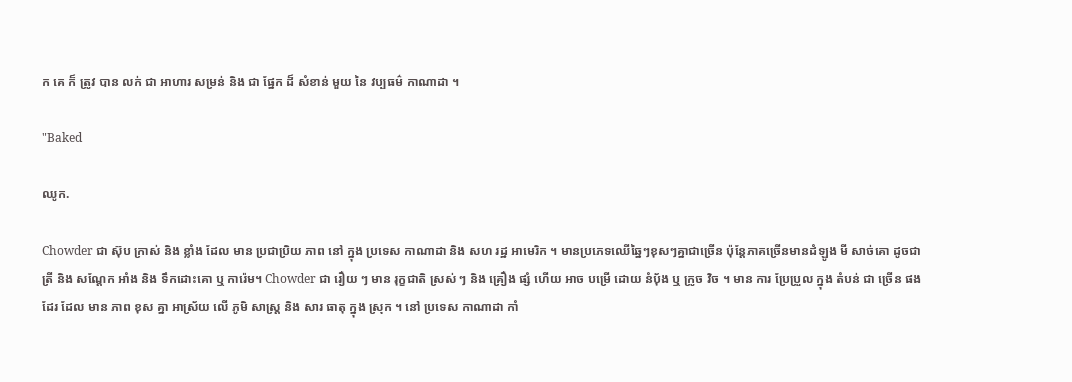ក គេ ក៏ ត្រូវ បាន លក់ ជា អាហារ សម្រន់ និង ជា ផ្នែក ដ៏ សំខាន់ មួយ នៃ វប្បធម៌ កាណាដា ។

"Baked

ឈូក.

Chowder ជា ស៊ុប ក្រាស់ និង ខ្លាំង ដែល មាន ប្រជាប្រិយ ភាព នៅ ក្នុង ប្រទេស កាណាដា និង សហ រដ្ឋ អាមេរិក ។ មានប្រភេទឈើឆ្នៃៗខុសៗគ្នាជាច្រើន ប៉ុន្តែភាគច្រើនមានដំឡូង មី សាច់គោ ដូចជា ត្រី និង សណ្តែក អាំង និង ទឹកដោះគោ ឬ ការ៉េម។ Chowder ជា រឿយ ៗ មាន រុក្ខជាតិ ស្រស់ ៗ និង គ្រឿង ផ្សំ ហើយ អាច បម្រើ ដោយ នំប៉័ង ឬ ក្រូច វិច ។ មាន ការ ប្រែប្រួល ក្នុង តំបន់ ជា ច្រើន ផង ដែរ ដែល មាន ភាព ខុស គ្នា អាស្រ័យ លើ ភូមិ សាស្ត្រ និង សារ ធាតុ ក្នុង ស្រុក ។ នៅ ប្រទេស កាណាដា កាំ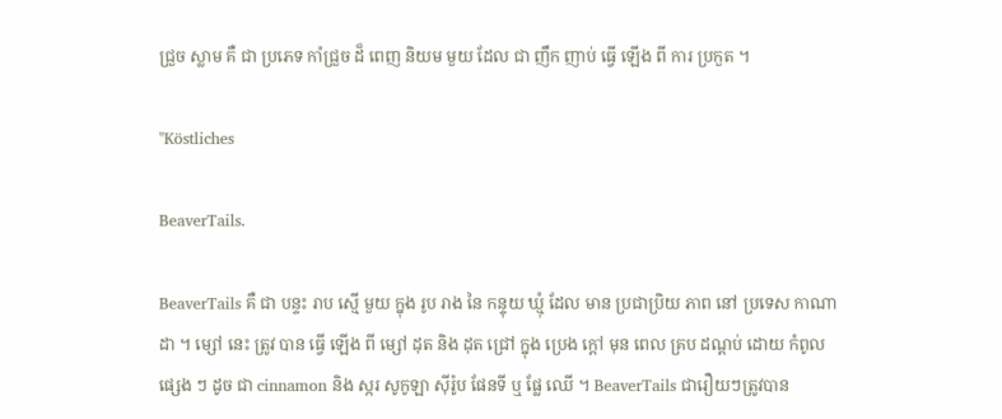ជ្រួច ស្លាម គឺ ជា ប្រភេទ កាំជ្រួច ដ៏ ពេញ និយម មួយ ដែល ជា ញឹក ញាប់ ធ្វើ ឡើង ពី ការ ប្រកួត ។

"Köstliches

BeaverTails.

BeaverTails គឺ ជា បន្ទះ រាប ស្មើ មួយ ក្នុង រូប រាង នៃ កន្ទុយ ឃ្មុំ ដែល មាន ប្រជាប្រិយ ភាព នៅ ប្រទេស កាណាដា ។ ម្សៅ នេះ ត្រូវ បាន ធ្វើ ឡើង ពី ម្សៅ ដុត និង ដុត ជ្រៅ ក្នុង ប្រេង ក្តៅ មុន ពេល គ្រប ដណ្តប់ ដោយ កំពូល ផ្សេង ៗ ដូច ជា cinnamon និង ស្ករ សូកូឡា ស៊ីរ៉ូប ផែនទី ឬ ផ្លែ ឈើ ។ BeaverTails ជារឿយៗត្រូវបាន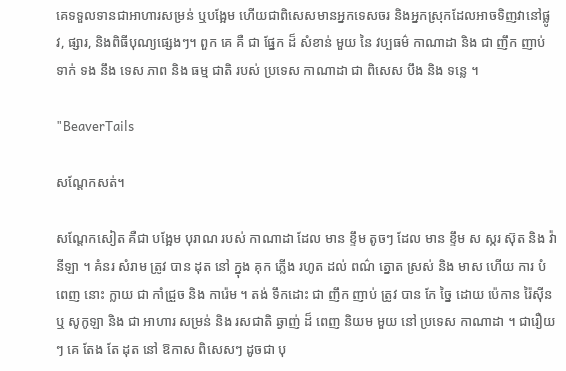គេទទួលទានជាអាហារសម្រន់ ឬបង្អែម ហើយជាពិសេសមានអ្នកទេសចរ និងអ្នកស្រុកដែលអាចទិញវានៅផ្លូវ, ផ្សារ, និងពិធីបុណ្យផ្សេងៗ។ ពួក គេ គឺ ជា ផ្នែក ដ៏ សំខាន់ មួយ នៃ វប្បធម៌ កាណាដា និង ជា ញឹក ញាប់ ទាក់ ទង នឹង ទេស ភាព និង ធម្ម ជាតិ របស់ ប្រទេស កាណាដា ជា ពិសេស បឹង និង ទន្លេ ។

"BeaverTails

សណ្តែកសត់។

សណ្តែកសៀត គឺជា បង្អែម បុរាណ របស់ កាណាដា ដែល មាន ខ្ទឹម តូចៗ ដែល មាន ខ្ទឹម ស ស្ករ ស៊ុត និង វ៉ានីឡា ។ គំនរ សំរាម ត្រូវ បាន ដុត នៅ ក្នុង គុក ភ្លើង រហូត ដល់ ពណ៌ ត្នោត ស្រស់ និង មាស ហើយ ការ បំពេញ នោះ ក្លាយ ជា កាំជ្រួច និង ការ៉េម ។ តង់ ទឹកដោះ ជា ញឹក ញាប់ ត្រូវ បាន កែ ច្នៃ ដោយ ប៉េកាន រ៉ៃស៊ីន ឬ សូកូឡា និង ជា អាហារ សម្រន់ និង រសជាតិ ឆ្ងាញ់ ដ៏ ពេញ និយម មួយ នៅ ប្រទេស កាណាដា ។ ជារឿយៗ គេ តែង តែ ដុត នៅ ឱកាស ពិសេសៗ ដូចជា បុ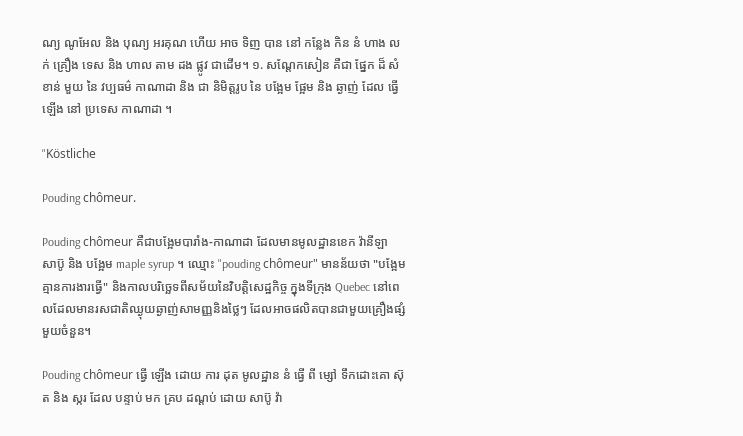ណ្យ ណូអែល និង បុណ្យ អរគុណ ហើយ អាច ទិញ បាន នៅ កន្លែង កិន នំ ហាង លក់ គ្រឿង ទេស និង ហាល តាម ដង ផ្លូវ ជាដើម។ ១. សណ្តែកសៀន គឺជា ផ្នែក ដ៏ សំខាន់ មួយ នៃ វប្បធម៌ កាណាដា និង ជា និមិត្តរូប នៃ បង្អែម ផ្អែម និង ឆ្ងាញ់ ដែល ធ្វើ ឡើង នៅ ប្រទេស កាណាដា ។

"Köstliche

Pouding chômeur.

Pouding chômeur គឺជាបង្អែមបារាំង-កាណាដា ដែលមានមូលដ្ឋានខេក វ៉ានីឡា សាប៊ូ និង បង្អែម maple syrup ។ ឈ្មោះ "pouding chômeur" មានន័យថា "បង្អែមគ្មានការងារធ្វើ" និងកាលបរិច្ឆេទពីសម័យនៃវិបត្តិសេដ្ឋកិច្ច ក្នុងទីក្រុង Quebec នៅពេលដែលមានរសជាតិឈ្ងុយឆ្ងាញ់សាមញ្ញនិងថ្លៃៗ ដែលអាចផលិតបានជាមួយគ្រឿងផ្សំមួយចំនួន។

Pouding chômeur ធ្វើ ឡើង ដោយ ការ ដុត មូលដ្ឋាន នំ ធ្វើ ពី ម្សៅ ទឹកដោះគោ ស៊ុត និង ស្ករ ដែល បន្ទាប់ មក គ្រប ដណ្ដប់ ដោយ សាប៊ូ វ៉ា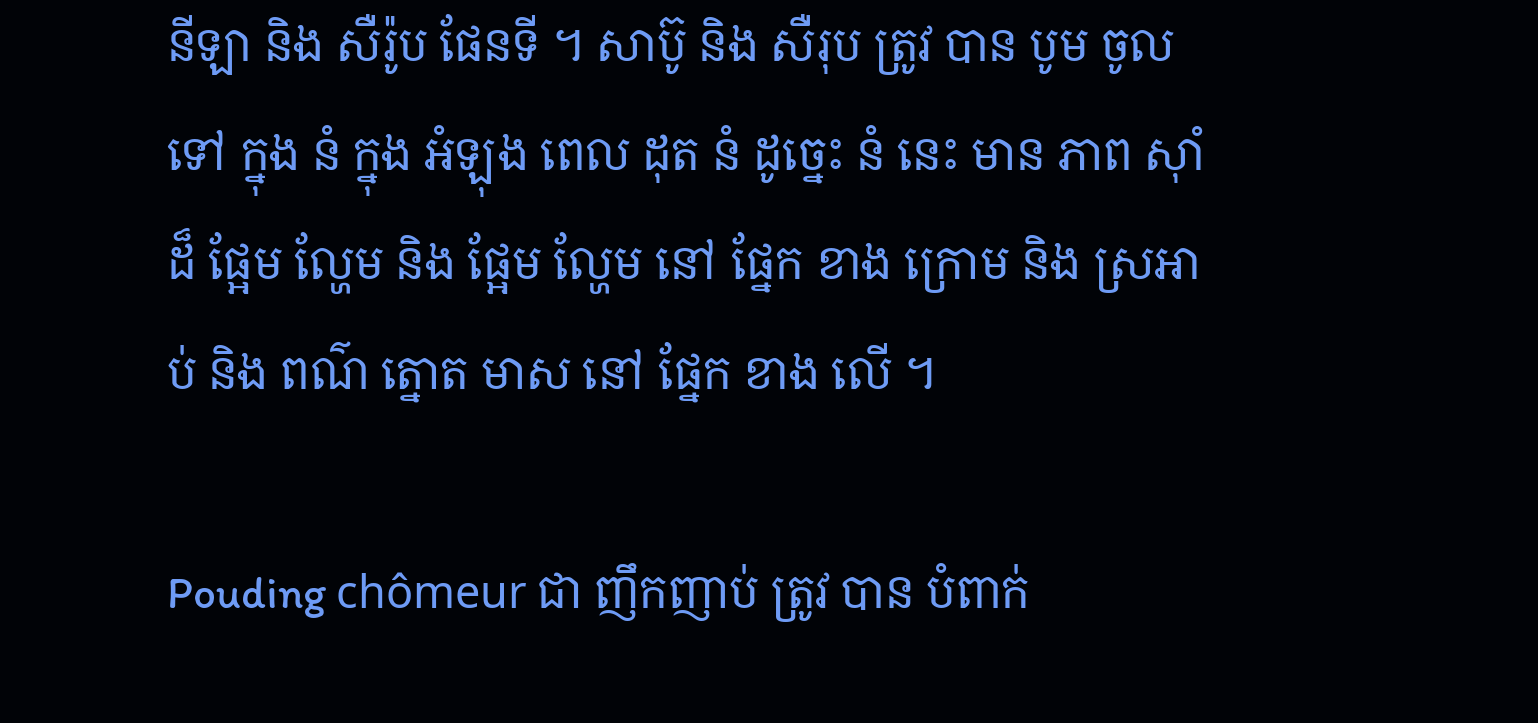នីឡា និង សឺរ៉ូប ផែនទី ។ សាប៊ូ និង សឺរុប ត្រូវ បាន បូម ចូល ទៅ ក្នុង នំ ក្នុង អំឡុង ពេល ដុត នំ ដូច្នេះ នំ នេះ មាន ភាព ស៊ាំ ដ៏ ផ្អែម ល្ហែម និង ផ្អែម ល្ហែម នៅ ផ្នែក ខាង ក្រោម និង ស្រអាប់ និង ពណ៌ ត្នោត មាស នៅ ផ្នែក ខាង លើ ។

Pouding chômeur ជា ញឹកញាប់ ត្រូវ បាន បំពាក់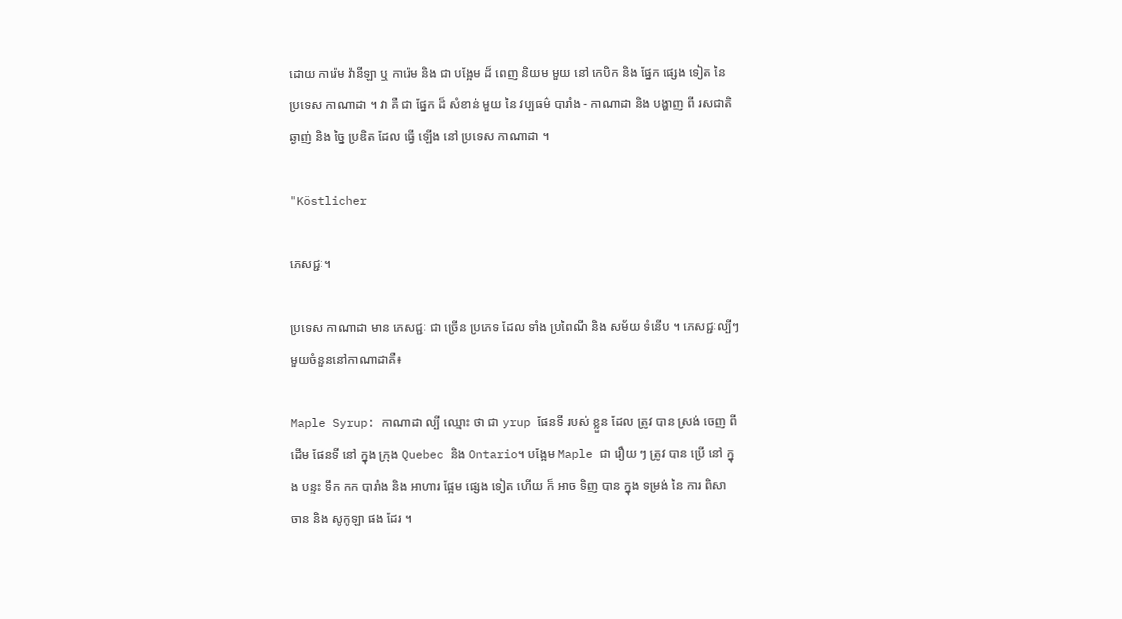ដោយ ការ៉េម វ៉ានីឡា ឬ ការ៉េម និង ជា បង្អែម ដ៏ ពេញ និយម មួយ នៅ កេបិក និង ផ្នែក ផ្សេង ទៀត នៃ ប្រទេស កាណាដា ។ វា គឺ ជា ផ្នែក ដ៏ សំខាន់ មួយ នៃ វប្បធម៌ បារាំង - កាណាដា និង បង្ហាញ ពី រសជាតិ ឆ្ងាញ់ និង ច្នៃ ប្រឌិត ដែល ធ្វើ ឡើង នៅ ប្រទេស កាណាដា ។

"Köstlicher

ភេសជ្ជៈ។

ប្រទេស កាណាដា មាន ភេសជ្ជៈ ជា ច្រើន ប្រភេទ ដែល ទាំង ប្រពៃណី និង សម័យ ទំនើប ។ ភេសជ្ជៈល្បីៗមួយចំនួននៅកាណាដាគឺ៖

Maple Syrup: កាណាដា ល្បី ឈ្មោះ ថា ជា yrup ផែនទី របស់ ខ្លួន ដែល ត្រូវ បាន ស្រង់ ចេញ ពី ដើម ផែនទី នៅ ក្នុង ក្រុង Quebec និង Ontario។ បង្អែម Maple ជា រឿយ ៗ ត្រូវ បាន ប្រើ នៅ ក្នុង បន្ទះ ទឹក កក បារាំង និង អាហារ ផ្អែម ផ្សេង ទៀត ហើយ ក៏ អាច ទិញ បាន ក្នុង ទម្រង់ នៃ ការ ពិសា ចាន និង សូកូឡា ផង ដែរ ។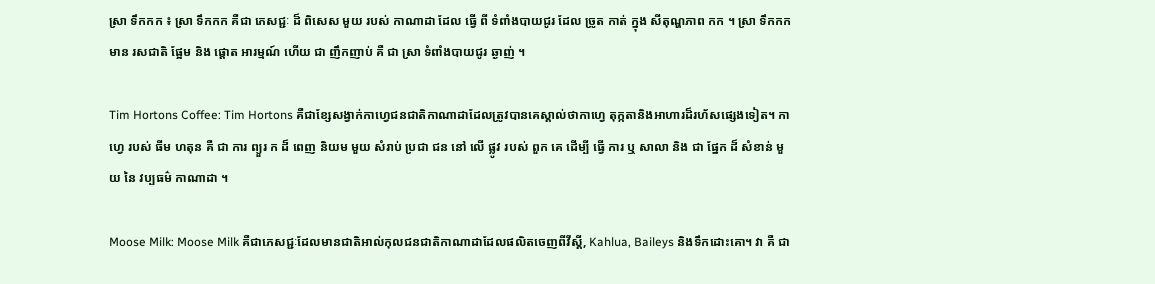ស្រា ទឹកកក ៖ ស្រា ទឹកកក គឺជា ភេសជ្ជៈ ដ៏ ពិសេស មួយ របស់ កាណាដា ដែល ធ្វើ ពី ទំពាំងបាយជូរ ដែល ច្រូត កាត់ ក្នុង សីតុណ្ហភាព កក ។ ស្រា ទឹកកក មាន រសជាតិ ផ្អែម និង ផ្ដោត អារម្មណ៍ ហើយ ជា ញឹកញាប់ គឺ ជា ស្រា ទំពាំងបាយជូរ ឆ្ងាញ់ ។

Tim Hortons Coffee: Tim Hortons គឺជាខ្សែសង្វាក់កាហ្វេជនជាតិកាណាដាដែលត្រូវបានគេស្គាល់ថាកាហ្វេ តុក្កតានិងអាហារដ៏រហ័សផ្សេងទៀត។ កាហ្វេ របស់ ធីម ហតុន គឺ ជា ការ ព្យួរ ក ដ៏ ពេញ និយម មួយ សំរាប់ ប្រជា ជន នៅ លើ ផ្លូវ របស់ ពួក គេ ដើម្បី ធ្វើ ការ ឬ សាលា និង ជា ផ្នែក ដ៏ សំខាន់ មួយ នៃ វប្បធម៌ កាណាដា ។

Moose Milk: Moose Milk គឺជាភេសជ្ជៈដែលមានជាតិអាល់កុលជនជាតិកាណាដាដែលផលិតចេញពីវីស្គី, Kahlua, Baileys និងទឹកដោះគោ។ វា គឺ ជា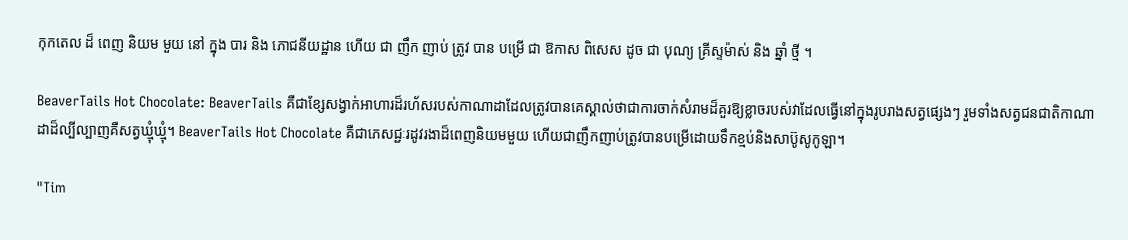កុកតេល ដ៏ ពេញ និយម មួយ នៅ ក្នុង បារ និង ភោជនីយដ្ឋាន ហើយ ជា ញឹក ញាប់ ត្រូវ បាន បម្រើ ជា ឱកាស ពិសេស ដូច ជា បុណ្យ គ្រីស្ទម៉ាស់ និង ឆ្នាំ ថ្មី ។

BeaverTails Hot Chocolate: BeaverTails គឺជាខ្សែសង្វាក់អាហារដ៏រហ័សរបស់កាណាដាដែលត្រូវបានគេស្គាល់ថាជាការចាក់សំរាមដ៏គួរឱ្យខ្លាចរបស់វាដែលធ្វើនៅក្នុងរូបរាងសត្វផ្សេងៗ រួមទាំងសត្វជនជាតិកាណាដាដ៏ល្បីល្បាញគឺសត្វឃ្មុំឃ្មុំ។ BeaverTails Hot Chocolate គឺជាភេសជ្ជៈរដូវរងាដ៏ពេញនិយមមួយ ហើយជាញឹកញាប់ត្រូវបានបម្រើដោយទឹកខ្មប់និងសាប៊ូសូកូឡា។

"Tim